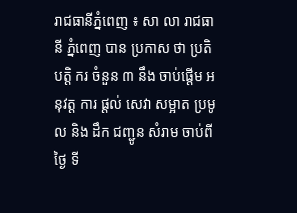រាជធានីភ្នំពេញ ៖ សា លា រាជធានី ភ្នំពេញ បាន ប្រកាស ថា ប្រតិបត្តិ ករ ចំនួន ៣ នឹង ចាប់ផ្តើម អនុវត្ត ការ ផ្តល់ សេវា សម្អាត ប្រមូល និង ដឹក ជញ្ជូន សំរាម ចាប់ពី ថ្ងៃ ទី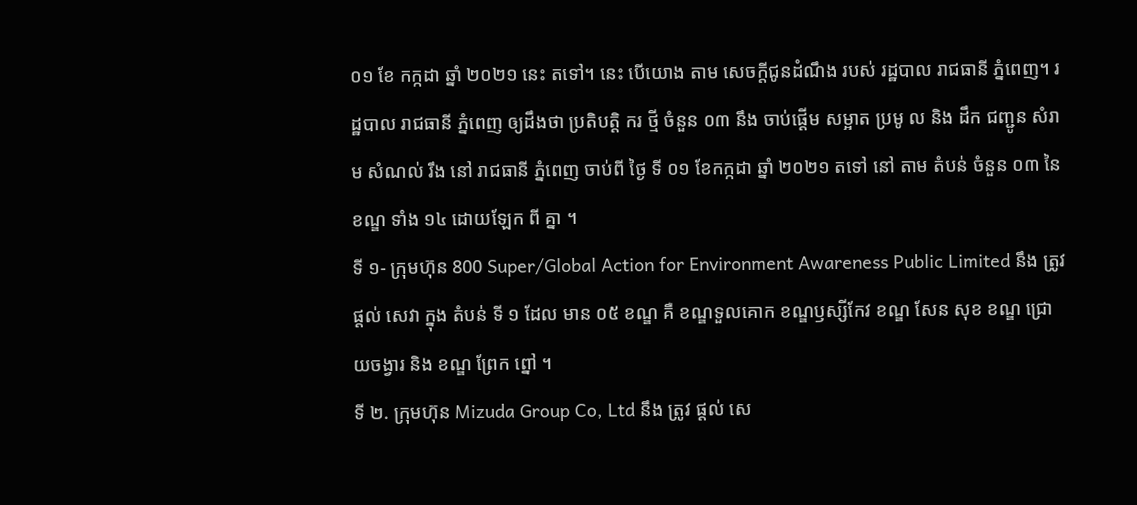០១ ខែ កក្កដា ឆ្នាំ ២០២១ នេះ តទៅ។ នេះ បើយោង តាម សេចក្តីជូនដំណឹង របស់ រដ្ឋបាល រាជធានី ភ្នំពេញ។ រដ្ឋបាល រាជធានី ភ្នំពេញ ឲ្យដឹងថា ប្រតិបត្តិ ករ ថ្មី ចំនួន ០៣ នឹង ចាប់ផ្តើម សម្អាត ប្រមូ ល និង ដឹក ជញ្ជូន សំរាម សំណល់ រឹង នៅ រាជធានី ភ្នំពេញ ចាប់ពី ថ្ងៃ ទី ០១ ខែកក្កដា ឆ្នាំ ២០២១ តទៅ នៅ តាម តំបន់ ចំនួន ០៣ នៃ ខណ្ឌ ទាំង ១៤ ដោយឡែក ពី គ្នា ។
ទី ១- ក្រុមហ៊ុន 800 Super/Global Action for Environment Awareness Public Limited នឹង ត្រូវ ផ្តល់ សេវា ក្នុង តំបន់ ទី ១ ដែល មាន ០៥ ខណ្ឌ គឺ ខណ្ឌទួលគោក ខណ្ឌឫស្សីកែវ ខណ្ឌ សែន សុខ ខណ្ឌ ជ្រោយចង្វារ និង ខណ្ឌ ព្រែក ព្នៅ ។
ទី ២. ក្រុមហ៊ុន Mizuda Group Co, Ltd នឹង ត្រូវ ផ្តល់ សេ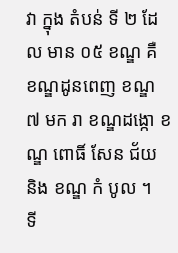វា ក្នុង តំបន់ ទី ២ ដែល មាន ០៥ ខណ្ឌ គឺ ខណ្ឌដូនពេញ ខណ្ឌ ៧ មក រា ខណ្ឌដង្កោ ខណ្ឌ ពោធិ៍ សែន ជ័យ និង ខណ្ឌ កំ បូល ។
ទី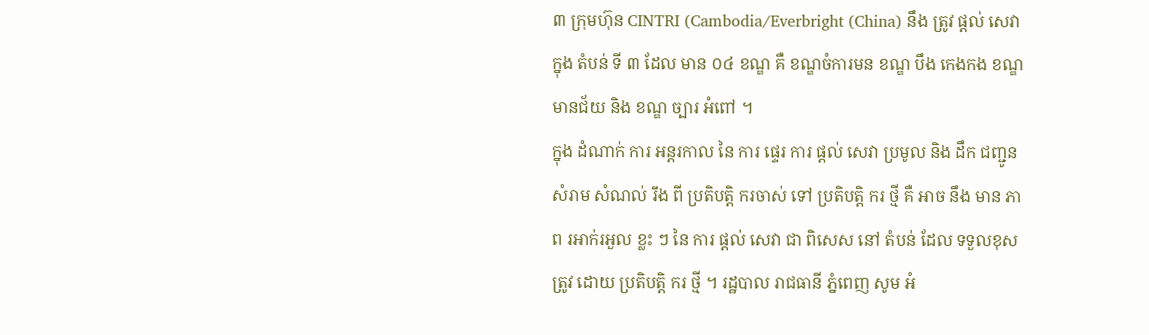៣ ក្រុមហ៊ុន CINTRI (Cambodia/Everbright (China) នឹង ត្រូវ ផ្តល់ សេវា ក្នុង តំបន់ ទី ៣ ដែល មាន ០៤ ខណ្ឌ គឺ ខណ្ឌចំការមន ខណ្ឌ បឹង កេងកង ខណ្ឌមានជ័យ និង ខណ្ឌ ច្បារ អំពៅ ។
ក្នុង ដំណាក់ ការ អន្តរកាល នៃ ការ ផ្ទេរ ការ ផ្តល់ សេវា ប្រមូល និង ដឹក ជញ្ជូន សំរាម សំណល់ រឹង ពី ប្រតិបត្តិ ករចាស់ ទៅ ប្រតិបត្តិ ករ ថ្មី គឺ អាច នឹង មាន ភាព រអាក់រអួល ខ្លះ ៗ នៃ ការ ផ្តល់ សេវា ជា ពិសេស នៅ តំបន់ ដែល ទទួលខុសត្រូវ ដោយ ប្រតិបត្តិ ករ ថ្មី ។ រដ្ឋបាល រាជធានី ភ្នំពេញ សូម អំ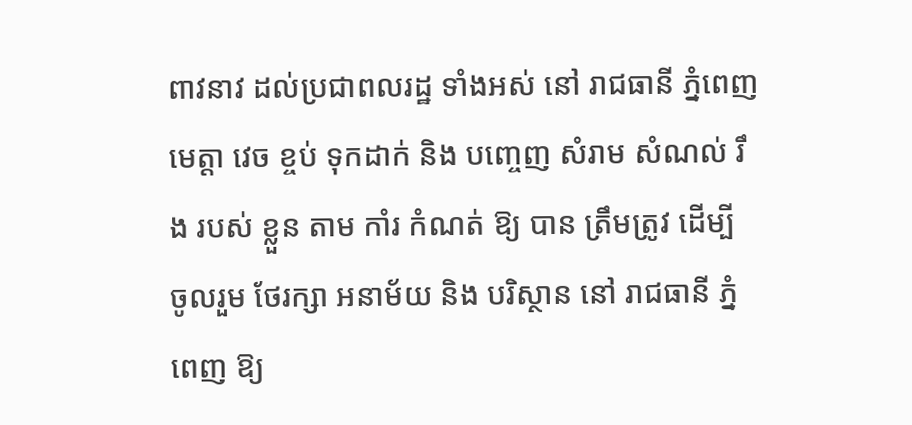ពាវនាវ ដល់ប្រជាពលរដ្ឋ ទាំងអស់ នៅ រាជធានី ភ្នំពេញ មេត្តា វេច ខ្ចប់ ទុកដាក់ និង បញ្ចេញ សំរាម សំណល់ រឹង របស់ ខ្លួន តាម កាំរ កំណត់ ឱ្យ បាន ត្រឹមត្រូវ ដើម្បី ចូលរួម ថែរក្សា អនាម័យ និង បរិស្ថាន នៅ រាជធានី ភ្នំពេញ ឱ្យ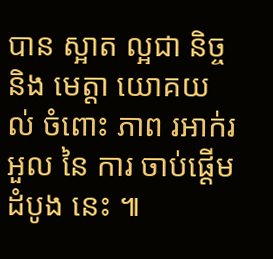បាន ស្អាត ល្អជា និច្ច និង មេត្តា យោគយល់ ចំពោះ ភាព រអាក់រអួល នៃ ការ ចាប់ផ្តើម ដំបូង នេះ ៕